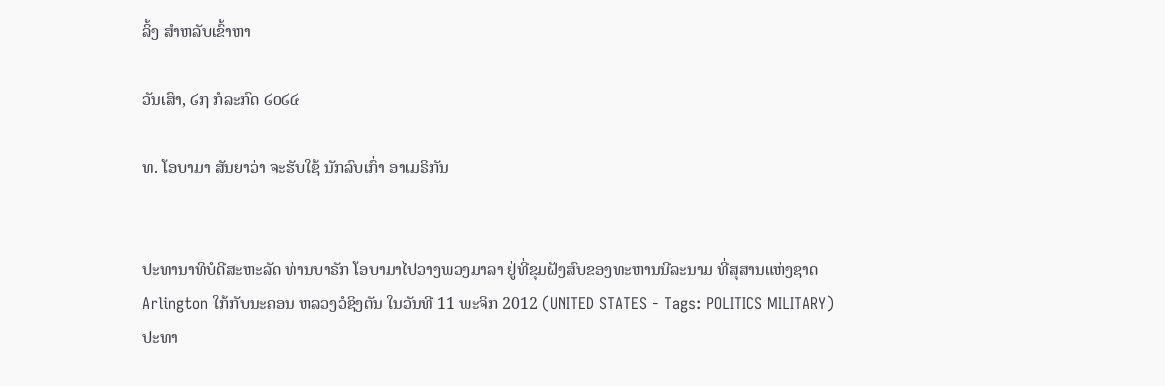ລິ້ງ ສຳຫລັບເຂົ້າຫາ

ວັນເສົາ, ໒໗ ກໍລະກົດ ໒໐໒໔

ທ. ໂອບາມາ ສັນຍາວ່າ ຈະຮັບໃຊ້ ນັກລົບເກົ່າ ອາເມຣິກັນ


ປະທານາທິບໍດີສະຫະລັດ ທ່ານບາຣັກ ໂອບາມາໄປວາງພວງມາລາ ຢູ່ທີ່ຂຸມຝັງສົບຂອງທະຫານນີລະນາມ ທີ່ສຸສານແຫ່ງຊາດ Arlington ໃກ້ກັບນະຄອນ ຫລວງວໍຊິງຕັນ ໃນວັນທີ 11 ພະຈິກ 2012 (UNITED STATES - Tags: POLITICS MILITARY)
ປະທາ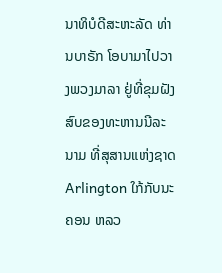ນາທິບໍດີສະຫະລັດ ທ່ານບາຣັກ ໂອບາມາໄປວາງພວງມາລາ ຢູ່ທີ່ຂຸມຝັງສົບຂອງທະຫານນີລະນາມ ທີ່ສຸສານແຫ່ງຊາດ Arlington ໃກ້ກັບນະຄອນ ຫລວ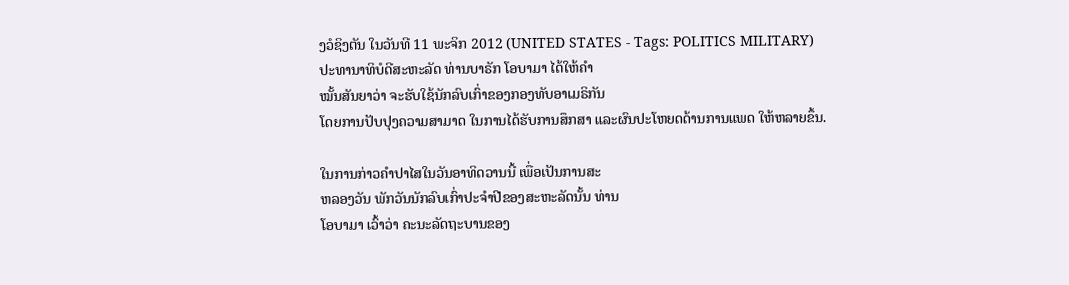ງວໍຊິງຕັນ ໃນວັນທີ 11 ພະຈິກ 2012 (UNITED STATES - Tags: POLITICS MILITARY)
ປະທານາທິບໍດີສະຫະລັດ ທ່ານບາຣັກ ໂອບາມາ ໄດ້ໃຫ້ຄໍາ
ໝັ້ນສັນຍາວ່າ ຈະຮັບໃຊ້ນັກລົບເກົ່າຂອງກອງທັບອາເມຣິກັນ
ໂດຍການປັບປຸງຄວາມສາມາດ ໃນການໄດ້ຮັບການສຶກສາ ແລະຜົນປະໂຫຍດດ້ານການແພດ ໃຫ້ຫລາຍຂຶ້ນ.

ໃນການກ່າວຄໍາປາໄສໃນວັນອາທິດວານນີ້ ເພື່ອເປັນການສະ
ຫລອງວັນ ພັກວັນນັກລົບເກົ່າປະຈໍາປີຂອງສະຫະລັດນັ້ນ ທ່ານ
ໂອບາມາ ເວົ້າວ່າ ຄະນະລັດຖະບານຂອງ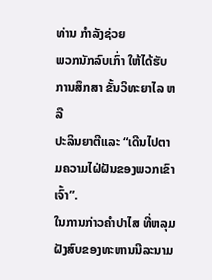ທ່ານ ກໍາລັງຊ່ວຍ
ພວກນັກລົບເກົ່າ ໃຫ້ໄດ້ຮັບ ການສຶກສາ ຂັ້ນວິທະຍາໄລ ຫລື
ປະລິນຍາຕີແລະ “ເດີນໄປຕາມຄວາມໄຝ່ຝັນຂອງພວກເຂົາເຈົ້າ”.
ໃນການກ່າວຄໍາປາໄສ ທີ່ຫລຸມຝັງສົບຂອງທະຫານນີລະນາມ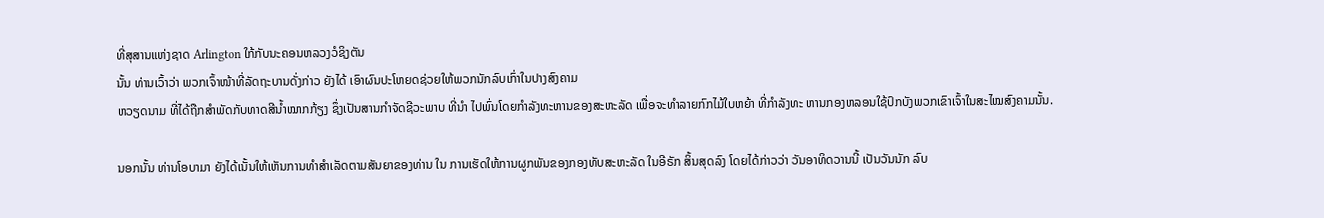ທີ່ສຸສານແຫ່ງຊາດ Arlington ໃກ້ກັບນະຄອນຫລວງວໍຊິງຕັນ
ນັ້ນ ທ່ານເວົ້າວ່າ ພວກເຈົ້າໜ້າທີ່ລັດຖະບານດັ່ງກ່າວ ຍັງໄດ້ ເອົາຜົນປະໂຫຍດຊ່ວຍໃຫ້ພວກນັກລົບເກົ່າໃນປາງສົງຄາມ
ຫວຽດນາມ ທີ່ໄດ້ຖືກສໍາພັດກັບທາດສີນໍ້າໝາກກ້ຽງ ຊຶ່ງເປັນສານກໍາຈັດຊີວະພາບ ທີ່ນໍາ ໄປພົ່ນໂດຍກໍາລັງທະຫານຂອງສະຫະລັດ ເພື່ອຈະທໍາລາຍກົກໄມ້ໃບຫຍ້າ ທີ່ກໍາລັງທະ ຫານກອງຫລອນໃຊ້ປົກບັງພວກເຂົາເຈົ້າໃນສະໄໝສົງຄາມນັ້ນ.

ນອກນັ້ນ ທ່ານໂອບາມາ ຍັງໄດ້ເນັ້ນໃຫ້ເຫັນການທໍາສໍາເລັດຕາມສັນຍາຂອງທ່ານ ໃນ ການເຮັດໃຫ້ການຜູກພັນຂອງກອງທັບສະຫະລັດ ໃນອີຣັກ ສິ້ນສຸດລົງ ໂດຍໄດ້ກ່າວວ່າ ວັນອາທິດວານນີ້ ເປັນວັນນັກ ລົບ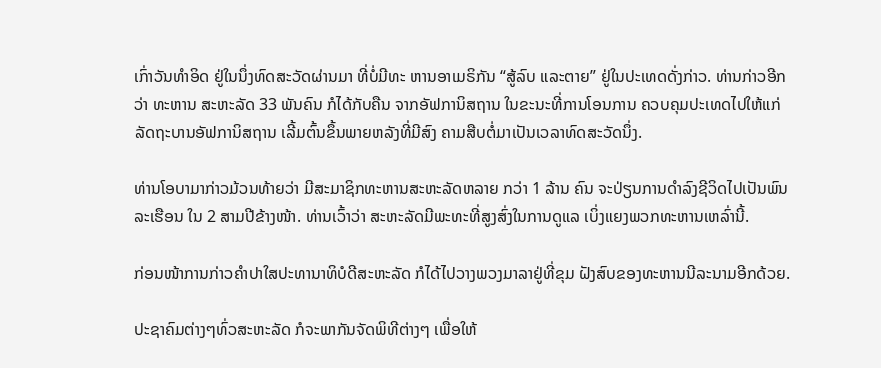ເກົ່າວັນທໍາອິດ ຢູ່ໃນນຶ່ງທົດສະວັດຜ່ານມາ ທີ່ບໍ່ມີທະ ຫານອາເມຣິກັນ “ສູ້ລົບ ແລະຕາຍ” ຢູ່ໃນປະເທດດັ່ງກ່າວ. ທ່ານກ່າວອີກວ່າ ທະຫານ ສະຫະລັດ 33 ພັນຄົນ ກໍໄດ້ກັບຄືນ ຈາກອັຟການິສຖານ ໃນຂະນະທີ່ການໂອນການ ຄວບຄຸມປະເທດໄປໃຫ້ແກ່ລັດຖະບານອັຟການິສຖານ ເລີ້ມຕົ້ນຂຶ້ນພາຍຫລັງທີ່ມີສົງ ຄາມສືບຕໍ່ມາເປັນເວລາທົດສະວັດນຶ່ງ.

ທ່ານໂອບາມາກ່າວມ້ວນທ້າຍວ່າ ມີສະມາຊິກທະຫານສະຫະລັດຫລາຍ ກວ່າ 1 ລ້ານ ຄົນ ຈະປ່ຽນການດໍາລົງຊີວິດໄປເປັນພົນລະເຮືອນ ໃນ 2 ສາມປີຂ້າງໜ້າ. ທ່ານເວົ້າວ່າ ສະຫະລັດມີພະທະທີ່ສູງສົ່ງໃນການດູແລ ເບິ່ງແຍງພວກທະຫານເຫລົ່ານີ້.

ກ່ອນໜ້າການກ່າວຄໍາປາໃສປະທານາທິບໍດີສະຫະລັດ ກໍໄດ້ໄປວາງພວງມາລາຢູ່ທີ່ຂຸມ ຝັງສົບຂອງທະຫານນີລະນາມອີກດ້ວຍ.

ປະຊາຄົມຕ່າງໆທົ່ວສະຫະລັດ ກໍຈະພາກັນຈັດພິທີຕ່າງໆ ເພື່ອໃຫ້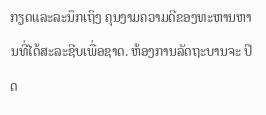ກຽດແລະລະນຶກເຖິງ ຄຸນງາມຄວາມດີຂອງທະຫານຫານທີ່ໄດ້ສະລະຊີບເພື່ອຊາດ. ຫ້ອງການລັດຖະບານຈະ ປິດ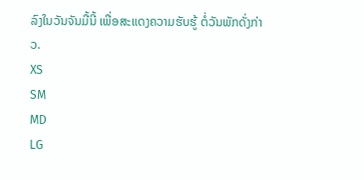ລົງໃນວັນຈັນມື້ນີ້ ເພື່ອສະແດງຄວາມຮັບຮູ້ ຕໍ່ວັນພັກດັ່ງກ່າວ.
XS
SM
MD
LG